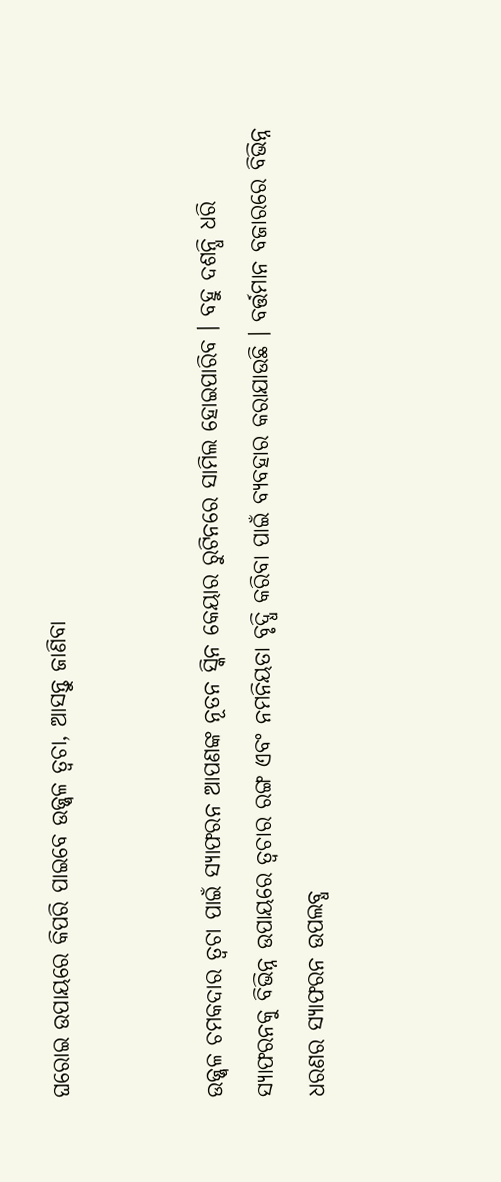ଘରୋଇ ଉପାୟରେ କିପରି ପାଇବେ ଉଜ୍ଜ୍ୱଳ ତ୍ୱଚା, ଆସନ୍ତୁ ଜାଣିବା


ଉଜ୍ଜ୍ୱଳ ଚମକଦାର ତ୍ୱଚା ପାଇଁ ସ୍ୟାଫରନ ଆପଣଙ୍କ ନୂତନ ସ୍କିନ କେୟାର ରୁଟିନରେ ସାମିଲ ହୋଇପାରିବ । ବହୁ ଦଶନ୍ଧି ଧରି ସ୍ୟାଫରନକୁ ବିଭିନ୍ନ ଉପାୟରେ ତ୍ୱଚାର ରଙ୍ଗ ଏବଂ ନମନିୟତା ବୃଦ୍ଧି କରିବା ପାଇଁ ବ୍ୟବହାର କରାଯାଉଛି । ବର୍ତ୍ତମାନ ବଜାରରେ ବିଭିନ୍ନ ଧରଣର ସ୍ୟାଫରନ ଉପଲବ୍ଧ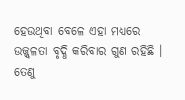ହେଉଥିବା ବେଳେ ଏହା ମଧ୍ୟରେ ଉଜ୍ଜ୍ୱଳତା ବୃଦ୍ଧି କରିବାର ଗୁଣ ରହିଛି । ତେଣୁ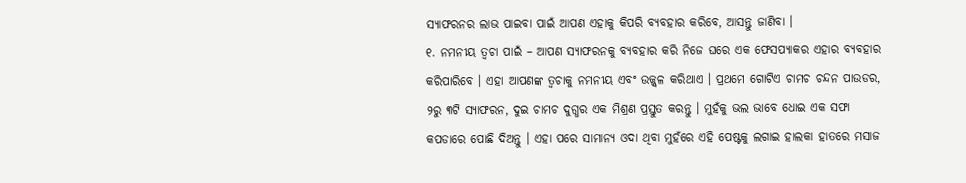ସ୍ୟାଫରନର ଲାଭ ପାଇବା ପାଇଁ ଆପଣ ଏହାକୁ କିପରି ବ୍ୟବହାର କରିବେ, ଆସନ୍ତୁ ଜାଣିବା ।
୧. ନମନୀୟ ତ୍ୱଚା ପାଇଁ – ଆପଣ ସ୍ୟାଫରନକୁ ବ୍ୟବହାର କରି ନିଜେ ଘରେ ଏକ ଫେସପ୍ୟାକର ଏହାର ବ୍ୟବହାର କରିପାରିବେ । ଏହା ଆପଣଙ୍କ ତ୍ୱଚାକୁ ନମନୀୟ ଏବଂ ଉଜ୍ଜ୍ୱଳ କରିଥାଏ । ପ୍ରଥମେ ଗୋଟିଏ ଚାମଚ ଚନ୍ଦନ ପାଉଡର, ୨ରୁ ୩ଟି ସ୍ୟାଫରନ, ଦୁଇ ଚାମଚ ଦୁଗ୍ଧର ଏକ ମିଶ୍ରଣ ପ୍ରସ୍ତୁତ କରନ୍ତୁ । ମୁହଁକୁ ଭଲ ଭାବେ ଧୋଇ ଏକ ସଫା କପଡାରେ ପୋଛି ଦିଅନ୍ତୁ । ଏହା ପରେ ସାମାନ୍ୟ ଓଦା ଥିବା ମୁହଁରେ ଏହି ପେଷ୍ଟକୁ ଲଗାଇ ହାଲକା ହାତରେ ମସାଜ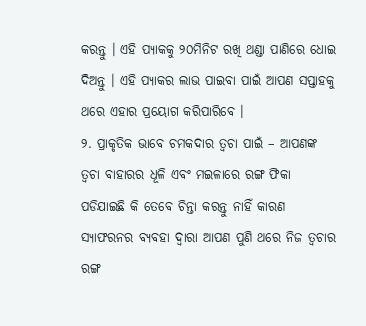କରନ୍ତୁ । ଏହି ପ୍ୟାକକୁ ୨୦ମିନିଟ ରଖି ଥଣ୍ଡା ପାଣିରେ ଧୋଇ ଦିଅନ୍ତୁ । ଏହି ପ୍ୟାକର ଲାଭ ପାଇବା ପାଇଁ ଆପଣ ସପ୍ତାହକୁ ଥରେ ଏହାର ପ୍ରୟୋଗ କରିପାରିବେ ।
୨. ପ୍ରାକୃତିକ ଭାବେ ଚମକଦାର ତ୍ୱଚା ପାଇଁ – ଆପଣଙ୍କ ତ୍ୱଚା ବାହାରର ଧୂଳି ଏବଂ ମଇଳାରେ ରଙ୍ଗ ଫିକା ପଡିଯାଇଛି କି ତେବେ ଚିନ୍ତା କରନ୍ତୁ ନାହିଁ କାରଣ ସ୍ୟାଫରନର ବ୍ୟବହା ଦ୍ୱାରା ଆପଣ ପୁଣି ଥରେ ନିଜ ତ୍ୱଚାର ରଙ୍ଗ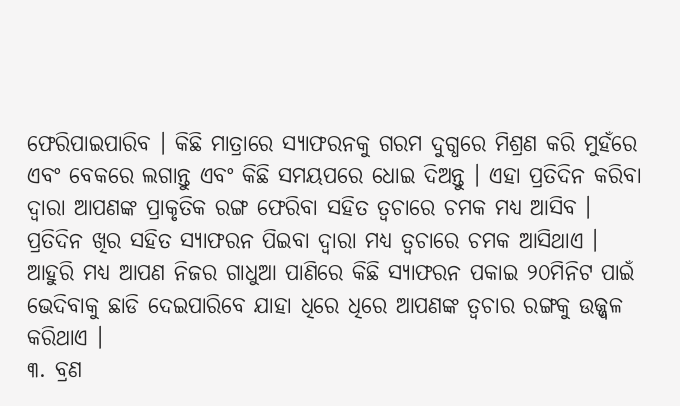ଫେରିପାଇପାରିବ । କିଛି ମାତ୍ରାରେ ସ୍ୟାଫରନକୁ ଗରମ ଦୁଗ୍ଧରେ ମିଶ୍ରଣ କରି ମୁହଁରେ ଏବଂ ବେକରେ ଲଗାନ୍ତୁ ଏବଂ କିଛି ସମୟପରେ ଧୋଇ ଦିଅନ୍ତୁ । ଏହା ପ୍ରତିଦିନ କରିବା ଦ୍ୱାରା ଆପଣଙ୍କ ପ୍ରାକୃତିକ ରଙ୍ଗ ଫେରିବା ସହିତ ତ୍ୱଚାରେ ଚମକ ମଧ୍ୟ ଆସିବ । ପ୍ରତିଦିନ ଖିର ସହିତ ସ୍ୟାଫରନ ପିଇବା ଦ୍ୱାରା ମଧ୍ୟ ତ୍ୱଚାରେ ଚମକ ଆସିଥାଏ । ଆହୁରି ମଧ୍ୟ ଆପଣ ନିଜର ଗାଧୁଆ ପାଣିରେ କିଛି ସ୍ୟାଫରନ ପକାଇ ୨୦ମିନିଟ ପାଇଁ ଭେଦିବାକୁ ଛାଡି ଦେଇପାରିବେ ଯାହା ଧିରେ ଧିରେ ଆପଣଙ୍କ ତ୍ୱଚାର ରଙ୍ଗକୁ ଉଜ୍ଜ୍ୱଳ କରିଥାଏ ।
୩. ବ୍ରଣ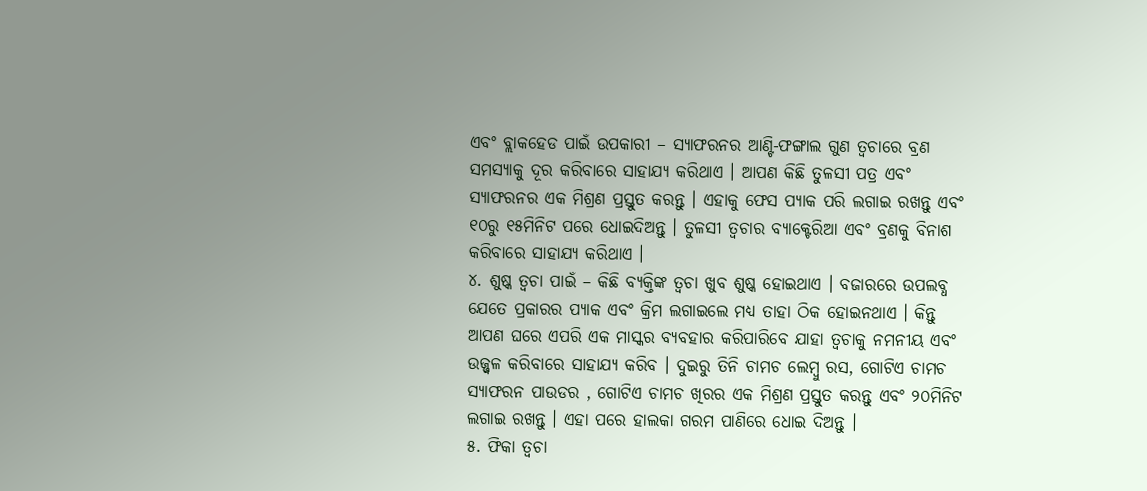ଏବଂ ବ୍ଲାକହେଡ ପାଇଁ ଉପକାରୀ – ସ୍ୟାଫରନର ଆଣ୍ଟି-ଫଙ୍ଗାଲ ଗୁଣ ତ୍ୱଚାରେ ବ୍ରଣ ସମସ୍ୟାକୁ ଦୂର କରିବାରେ ସାହାଯ୍ୟ କରିଥାଏ । ଆପଣ କିଛି ତୁଳସୀ ପତ୍ର ଏବଂ ସ୍ୟାଫରନର ଏକ ମିଶ୍ରଣ ପ୍ରସ୍ତୁତ କରନ୍ତୁ । ଏହାକୁ ଫେସ ପ୍ୟାକ ପରି ଲଗାଇ ରଖନ୍ତୁ ଏବଂ ୧୦ରୁ ୧୫ମିନିଟ ପରେ ଧୋଇଦିଅନ୍ତୁ । ତୁଳସୀ ତ୍ୱଚାର ବ୍ୟାକ୍ଟେରିଆ ଏବଂ ବ୍ରଣକୁ ବିନାଶ କରିବାରେ ସାହାଯ୍ୟ କରିଥାଏ ।
୪. ଶୁଷ୍କ ତ୍ୱଚା ପାଇଁ – କିଛି ବ୍ୟକ୍ତିଙ୍କ ତ୍ୱଚା ଖୁବ ଶୁଷ୍କ ହୋଇଥାଏ । ବଜାରରେ ଉପଲବ୍ଧ ଯେତେ ପ୍ରକାରର ପ୍ୟାକ ଏବଂ କ୍ରିମ ଲଗାଇଲେ ମଧ୍ୟ ତାହା ଠିକ ହୋଇନଥାଏ । କିନ୍ତୁ ଆପଣ ଘରେ ଏପରି ଏକ ମାସ୍କର ବ୍ୟବହାର କରିପାରିବେ ଯାହା ତ୍ୱଚାକୁ ନମନୀୟ ଏବଂ ଉଜ୍ଜ୍ୱଳ କରିବାରେ ସାହାଯ୍ୟ କରିବ । ଦୁଇରୁ ତିନି ଚାମଚ ଲେମ୍ବୁ ରସ, ଗୋଟିଏ ଚାମଚ ସ୍ୟାଫରନ ପାଉଡର , ଗୋଟିଏ ଚାମଚ ଖିରର ଏକ ମିଶ୍ରଣ ପ୍ରସ୍ତୁତ କରନ୍ତୁ ଏବଂ ୨୦ମିନିଟ ଲଗାଇ ରଖନ୍ତୁ । ଏହା ପରେ ହାଲକା ଗରମ ପାଣିରେ ଧୋଇ ଦିଅନ୍ତୁ ।
୫. ଫିକା ତ୍ୱଚା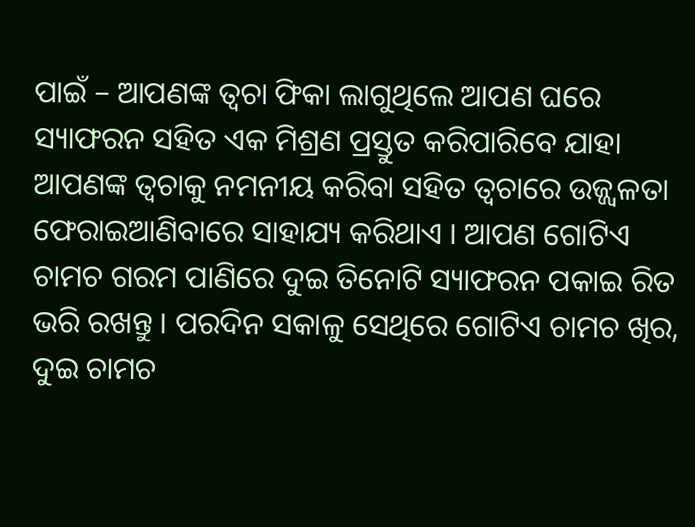ପାଇଁ – ଆପଣଙ୍କ ତ୍ୱଚା ଫିକା ଲାଗୁଥିଲେ ଆପଣ ଘରେ ସ୍ୟାଫରନ ସହିତ ଏକ ମିଶ୍ରଣ ପ୍ରସ୍ତୁତ କରିପାରିବେ ଯାହା ଆପଣଙ୍କ ତ୍ୱଚାକୁ ନମନୀୟ କରିବା ସହିତ ତ୍ୱଚାରେ ଉଜ୍ଜ୍ୱଳତା ଫେରାଇଆଣିବାରେ ସାହାଯ୍ୟ କରିଥାଏ । ଆପଣ ଗୋଟିଏ ଚାମଚ ଗରମ ପାଣିରେ ଦୁଇ ତିନୋଟି ସ୍ୟାଫରନ ପକାଇ ରିତ ଭରି ରଖନ୍ତୁ । ପରଦିନ ସକାଳୁ ସେଥିରେ ଗୋଟିଏ ଚାମଚ ଖିର, ଦୁଇ ଚାମଚ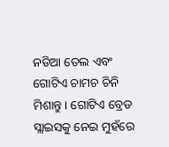ନଡିଆ ତେଲ ଏବଂ ଗୋଟିଏ ଚାମଚ ଚିନି ମିଶାନ୍ତୁ । ଗୋଟିଏ ବ୍ରେଡ ସ୍ଲାଇସକୁ ନେଇ ମୁହଁରେ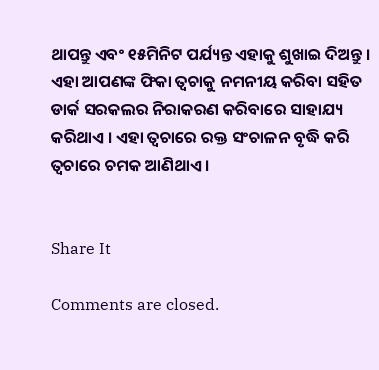ଥାପନ୍ତୁ ଏବଂ ୧୫ମିନିଟ ପର୍ଯ୍ୟନ୍ତ ଏହାକୁ ଶୁଖାଇ ଦିଅନ୍ତୁ । ଏହା ଆପଣଙ୍କ ଫିକା ତ୍ୱଚାକୁ ନମନୀୟ କରିବା ସହିତ ଡାର୍କ ସରକଲର ନିରାକରଣ କରିବାରେ ସାହାଯ୍ୟ କରିଥାଏ । ଏହା ତ୍ୱଚାରେ ରକ୍ତ ସଂଚାଳନ ବୃଦ୍ଧି କରି ତ୍ୱଚାରେ ଚମକ ଆଣିଥାଏ ।


Share It

Comments are closed.